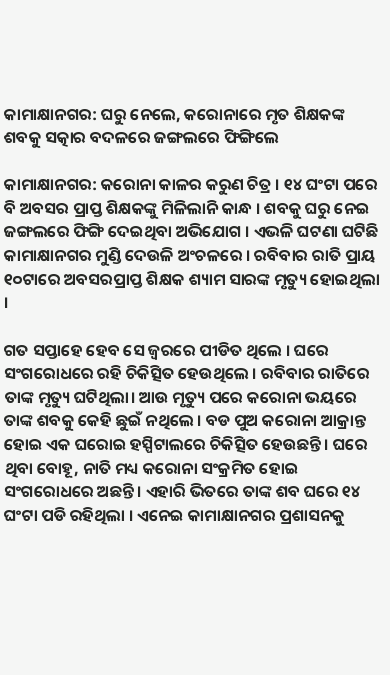କାମାକ୍ଷାନଗର: ଘରୁ ନେଲେ, କରୋନାରେ ମୃତ ଶିକ୍ଷକଙ୍କ ଶବକୁ ସତ୍କାର ବଦଳରେ ଜଙ୍ଗଲରେ ଫିଙ୍ଗିଲେ

କାମାକ୍ଷାନଗର: କରୋନା କାଳର କରୁଣ ଚିତ୍ର । ୧୪ ଘଂଟା ପରେ ବି ଅବସର ପ୍ରାପ୍ତ ଶିକ୍ଷକଙ୍କୁ ମିଳିଲାନି କାନ୍ଧ । ଶବକୁ ଘରୁ ନେଇ ଜଙ୍ଗଲରେ ଫିଙ୍ଗି ଦେଇଥିବା ଅଭିଯୋଗ । ଏଭଳି ଘଟଣା ଘଟିଛି କାମାକ୍ଷାନଗର ମୁଣ୍ଡି ଦେଉଳି ଅଂଚଳରେ । ରବିବାର ରାତି ପ୍ରାୟ ୧୦ଟାରେ ଅବସରପ୍ରାପ୍ତ ଶିକ୍ଷକ ଶ୍ୟାମ ସାରଙ୍କ ମୃତ୍ୟୁ ହୋଇଥିଲା ।

ଗତ ସପ୍ତାହେ ହେବ ସେ ଜ୍ୱରରେ ପୀଡିତ ଥିଲେ । ଘରେ ସଂଗରୋଧରେ ରହି ଚିକିତ୍ସିତ ହେଉଥିଲେ । ରବିବାର ରାତିରେ ତାଙ୍କ ମୃତ୍ୟୁ ଘଟିଥିଲା। ଆଉ ମୃତ୍ୟୁ ପରେ କରୋନା ଭୟରେ ତାଙ୍କ ଶବକୁ କେହି ଛୁଇଁ ନଥିଲେ । ବଡ ପୁଅ କରୋନା ଆକ୍ରାନ୍ତ ହୋଇ ଏକ ଘରୋଇ ହସ୍ପିଟାଲରେ ଚିକିତ୍ସିତ ହେଉଛନ୍ତି । ଘରେ ଥିବା ବୋହୂ, ନାତି ମଧ୍ୟ କରୋନା ସଂକ୍ରମିତ ହୋଇ ସଂଗରୋଧରେ ଅଛନ୍ତି । ଏହାରି ଭିତରେ ତାଙ୍କ ଶବ ଘରେ ୧୪ ଘଂଟା ପଡି ରହିଥିଲା । ଏନେଇ କାମାକ୍ଷାନଗର ପ୍ରଶାସନକୁ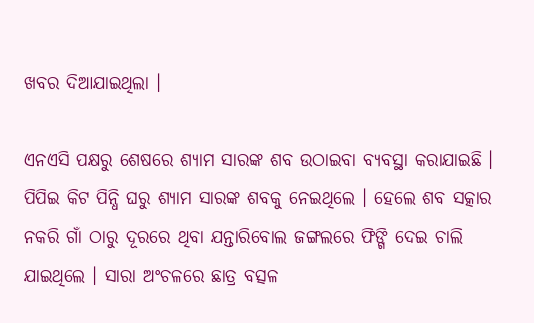ଖବର ଦିଆଯାଇଥିଲା ।

ଏନଏସି ପକ୍ଷରୁ ଶେଷରେ ଶ୍ୟାମ ସାରଙ୍କ ଶବ ଉଠାଇବା ବ୍ୟବସ୍ଥା କରାଯାଇଛି । ପିପିଇ କିଟ ପିନ୍ଧି ଘରୁ ଶ୍ୟାମ ସାରଙ୍କ ଶବକୁ ନେଇଥିଲେ । ହେଲେ ଶବ ସତ୍କାର ନକରି ଗାଁ ଠାରୁ ଦୂରରେ ଥିବା ଯନ୍ତାରିବୋଲ ଜଙ୍ଗଲରେ ଫିଙ୍ଗି ଦେଇ ଚାଲି ଯାଇଥିଲେ । ସାରା ଅଂଚଳରେ ଛାତ୍ର ବତ୍ସଳ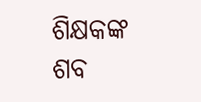ଶିକ୍ଷକଙ୍କ ଶବ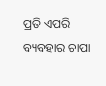ପ୍ରତି ଏପରି ବ୍ୟବହାର ଚାପା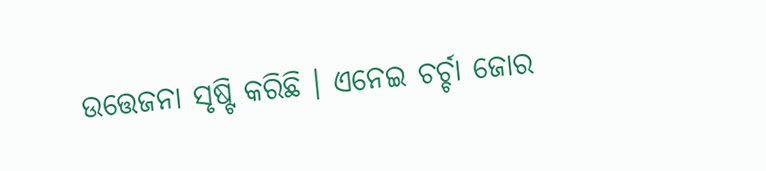ଉତ୍ତେଜନା ସୃଷ୍ଟି କରିଛି । ଏନେଇ ଚର୍ଚ୍ଚା ଜୋର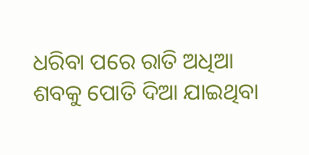ଧରିବା ପରେ ରାତି ଅଧିଆ ଶବକୁ ପୋତି ଦିଆ ଯାଇଥିବା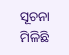ସୂଚନା ମିଳିଛି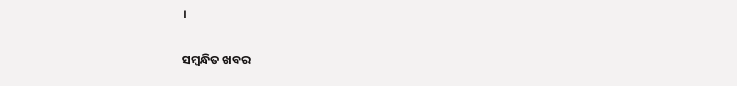।

ସମ୍ବନ୍ଧିତ ଖବର